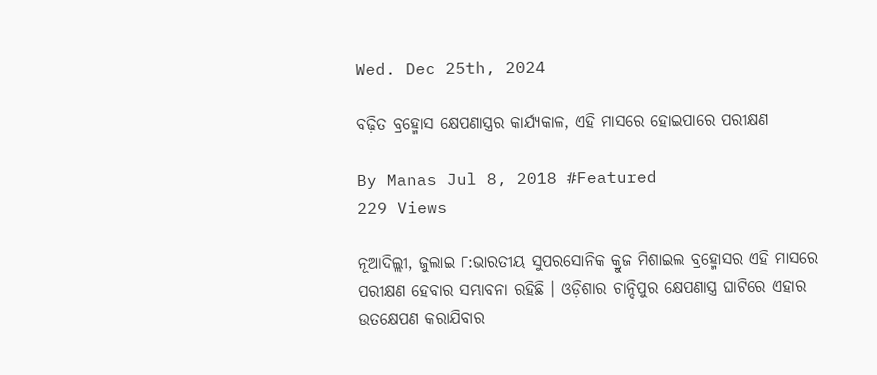Wed. Dec 25th, 2024

ବଢ଼ିତ ବ୍ରହ୍ମୋସ କ୍ଷେପଣାସ୍ତ୍ରର କାର୍ଯ୍ୟକାଳ, ଏହି ମାସରେ ହୋଇପାରେ ପରୀକ୍ଷଣ

By Manas Jul 8, 2018 #Featured
229 Views

ନୂଆଦିଲ୍ଲୀ, ଜୁଲାଇ ୮:ଭାରତୀୟ ସୁପରସୋନିକ କ୍ରୁଜ ମିଶାଇଲ ବ୍ରହ୍ମୋସର ଏହି ମାସରେ ପରୀକ୍ଷଣ ହେବାର ସମ୍ଭାବନା ରହିଛି । ଓଡ଼ିଶାର ଚାନ୍ଦିପୁର କ୍ଷେପଣାସ୍ତ୍ର ଘାଟିରେ ଏହାର ଉତକ୍ଷେପଣ କରାଯିବାର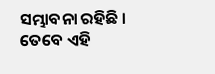ସମ୍ଭାବନା ରହିଛି । ତେବେ ଏହି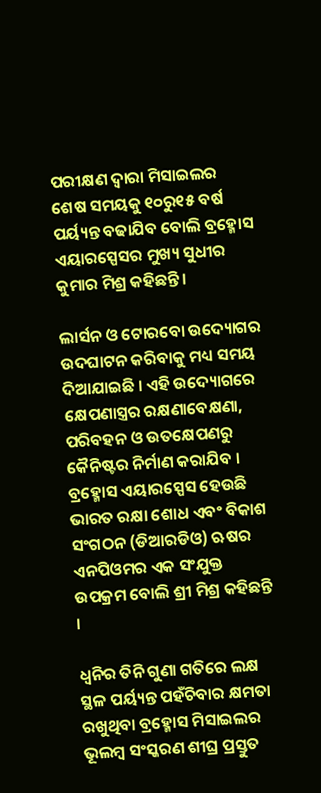ପରୀକ୍ଷଣ ଦ୍ୱାରା ମିସାଇଲର ଶେଷ ସମୟକୁ ୧୦ରୁ୧୫ ବର୍ଷ ପର୍ୟ୍ୟନ୍ତ ବଢାଯିବ ବୋଲି ବ୍ରହ୍ମୋସ ଏୟାରସ୍ପେସର ମୁଖ୍ୟ ସୁଧୀର କୁମାର ମିଶ୍ର କହିଛନ୍ତି ।

ଲାର୍ସନ ଓ ଟୋରବୋ ଉଦ୍ୟୋଗର ଉଦଘାଟନ କରିବାକୁ ମଧ୍ୟ ସମୟ ଦିଆଯାଇଛି । ଏହି ଉଦ୍ୟୋଗରେ କ୍ଷେପଣାସ୍ତ୍ରର ରକ୍ଷଣାବେକ୍ଷଣା, ପରିବହନ ଓ ଉତକ୍ଷେପଣରୁ କୈନିଷ୍ଟର ନିର୍ମାଣ କରାଯିବ । ବ୍ରହ୍ମୋସ ଏୟାରସ୍ପେସ ହେଉଛି ଭାରତ ରକ୍ଷା ଶୋଧ ଏବଂ ବିକାଶ ସଂଗଠନ (ଡିଆରଡିଓ) ଋଷର ଏନପିଓମର ଏକ ସଂଯୁକ୍ତ ଉପକ୍ରମ ବୋଲି ଶ୍ରୀ ମିଶ୍ର କହିଛନ୍ତି ।

ଧ୍ୱନିର ତିନି ଗୁଣା ଗତିରେ ଲକ୍ଷ ସ୍ଥଳ ପର୍ୟ୍ୟନ୍ତ ପହଁଚିବାର କ୍ଷମତା ରଖୁଥିବା ବ୍ରହ୍ମୋସ ମିସାଇଲର ଭୂଲମ୍ବ ସଂସ୍କରଣ ଶୀଘ୍ର ପ୍ରସ୍ତୁତ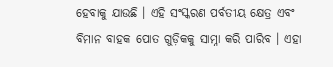ହେବାକୁ ଯାଉଛି । ଏହି ସଂସ୍କରଣ ପର୍ବତୀୟ କ୍ଷେତ୍ର ଏବଂ ବିମାନ ବାହକ ପୋତ ଗୁଡ଼ିକକୁ ସାମ୍ନା କରି ପାରିବ । ଏହା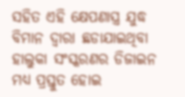ସହିତ ଏହି କ୍ଷେପଣାସ୍ତ୍ର ଯୁଦ୍ଧ ବିମାନ ଦ୍ୱାରା ଛଡାଯାଇଥିବା ହାଲୁକା ସଂସ୍କରଣର ଡିଜାଇନ ମଧ୍ୟ ପ୍ରସ୍ତୁତ ହୋଇ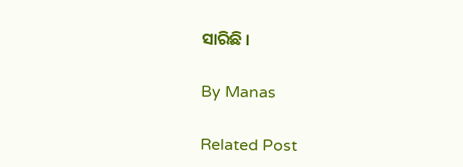ସାରିଛି ।

By Manas

Related Post